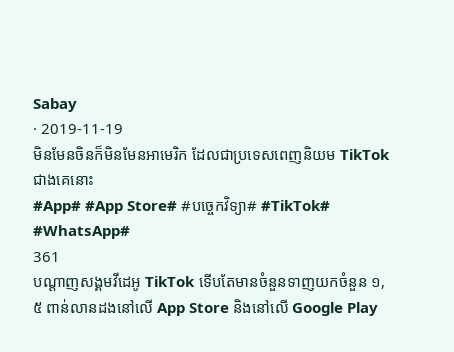Sabay
· 2019-11-19
មិនមែនចិនក៏មិនមែនអាមេរិក ដែលជាប្រទេសពេញនិយម TikTok ជាងគេនោះ
#App# #App Store# #បច្ចេកវិទ្យា# #TikTok# #WhatsApp#
361
បណ្ដាញសង្គមវីដេអូ TikTok ទើបតែមានចំនួនទាញយកចំនួន ១,៥ ពាន់លានដងនៅលើ App Store និងនៅលើ Google Play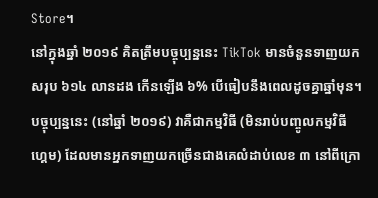Store។
នៅក្នុងឆ្នាំ ២០១៩ គិតត្រឹមបច្ចុប្បន្ននេះ TikTok មានចំនួនទាញយកសរុប ៦១៤ លានដង កើនឡើង ៦% បើធៀបនឹងពេលដូចគ្នាឆ្នាំមុន។ បច្ចុប្បន្ននេះ (នៅឆ្នាំ ២០១៩) វាគឺជាកម្មវិធី (មិនរាប់បញ្ចូលកម្មវិធីហ្គេម) ដែលមានអ្នកទាញយកច្រើនជាងគេលំដាប់លេខ ៣ នៅពីក្រោ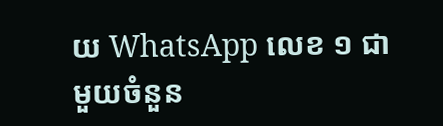យ WhatsApp លេខ ១ ជាមួយចំនួន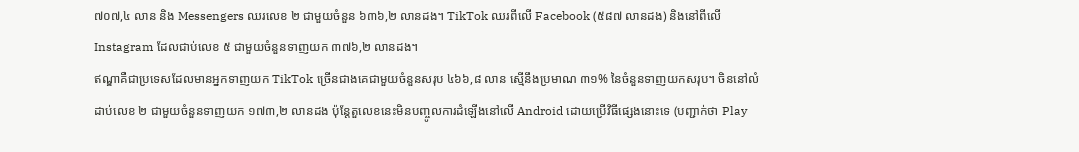៧០៧,៤ លាន និង Messengers ឈរលេខ ២ ជាមួយចំនួន ៦៣៦,២ លានដង។ TikTok ឈរពីលើ Facebook (៥៨៧ លានដង) និងនៅពីលើ Instagram ដែលជាប់លេខ ៥ ជាមួយចំនួនទាញយក ៣៧៦,២ លានដង។
ឥណ្ឌាគឺជាប្រទេសដែលមានអ្នកទាញយក TikTok ច្រើនជាងគេជាមួយចំនួនសរុប ៤៦៦,៨ លាន ស្មើនឹងប្រមាណ ៣១% នៃចំនួនទាញយកសរុប។ ចិននៅលំដាប់លេខ ២ ជាមួយចំនួនទាញយក ១៧៣,២ លានដង ប៉ុន្តែតួលេខនេះមិនបញ្ចូលការដំឡើងនៅលើ Android ដោយប្រើវិធីផ្សេងនោះទេ (បញ្ជាក់ថា Play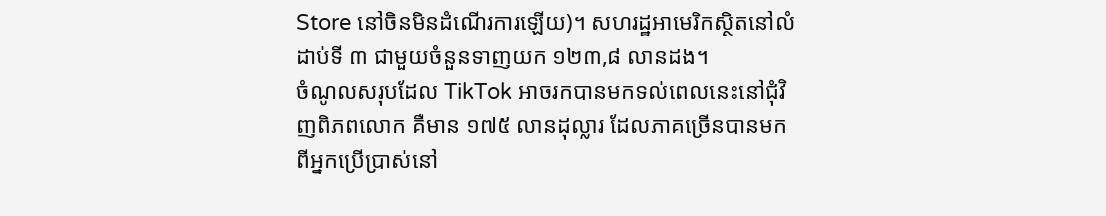Store នៅចិនមិនដំណើរការឡើយ)។ សហរដ្ឋអាមេរិកស្ថិតនៅលំដាប់ទី ៣ ជាមួយចំនួនទាញយក ១២៣,៨ លានដង។
ចំណូលសរុបដែល TikTok អាចរកបានមកទល់ពេលនេះនៅជុំវិញពិភពលោក គឺមាន ១៧៥ លានដុល្លារ ដែលភាគច្រើនបានមកពីអ្នកប្រើប្រាស់នៅ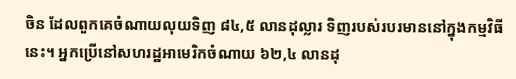ចិន ដែលពួកគេចំណាយលុយទិញ ៨៤,៥ លានដុល្លារ ទិញរបស់របរមាននៅក្នុងកម្មវិធីនេះ។ អ្នកប្រើនៅសហរដ្ឋអាមេរិកចំណាយ ៦២,៤ លានដុ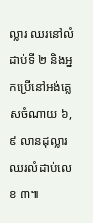ល្លារ ឈរនៅលំដាប់ទី ២ និងអ្នកប្រើនៅអង់គ្លេសចំណាយ ៦,៩ លានដុល្លារ ឈរលំដាប់លេខ ៣៕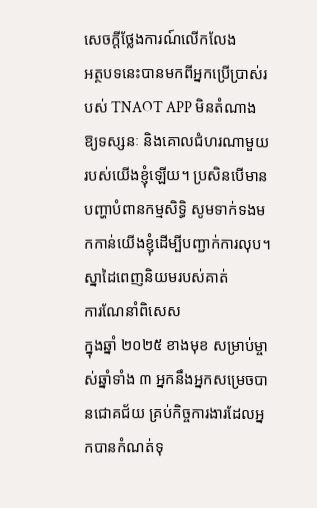សេចក្តីថ្លែងការណ៍លើកលែង
អត្ថបទនេះបានមកពីអ្នកប្រើប្រាស់របស់ TNAOT APP មិនតំណាងឱ្យទស្សនៈ និងគោលជំហរណាមួយរបស់យើងខ្ញុំឡើយ។ ប្រសិនបើមានបញ្ហាបំពានកម្មសិទ្ធិ សូមទាក់ទងមកកាន់យើងខ្ញុំដើម្បីបញ្ជាក់ការលុប។
ស្នាដៃពេញនិយមរបស់គាត់
ការណែនាំពិសេស
ក្នុងឆ្នាំ ២០២៥ ខាងមុខ សម្រាប់ម្ចាស់ឆ្នាំទាំង ៣ អ្នកនឹងអ្នកសម្រេចបានជោគជ័យ គ្រប់កិច្ចការងារដែលអ្នកបានកំណត់ទុ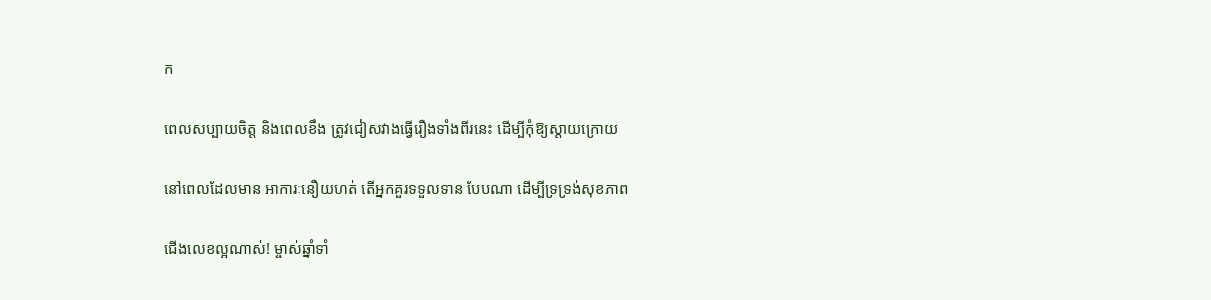ក

ពេលសប្បាយចិត្ត និងពេលខឹង ត្រូវជៀសវាងធ្វើរឿងទាំងពីរនេះ ដើម្បីកុំឱ្យស្តាយក្រោយ

នៅពេលដែលមាន អាការៈនឿយហត់ តើអ្នកគួរទទួលទាន បែបណា ដើម្បីទ្រទ្រង់សុខភាព

ជើងលេខល្អណាស់! ម្ចាស់ឆ្នាំទាំ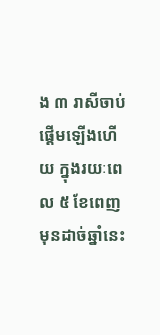ង ៣ រាសីចាប់ផ្ដើមឡើងហើយ ក្នុងរយៈពេល ៥ ខែពេញមុនដាច់ឆ្នាំនេះ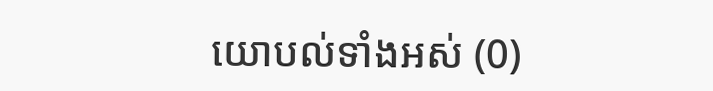យោបល់ទាំងអស់ (0)